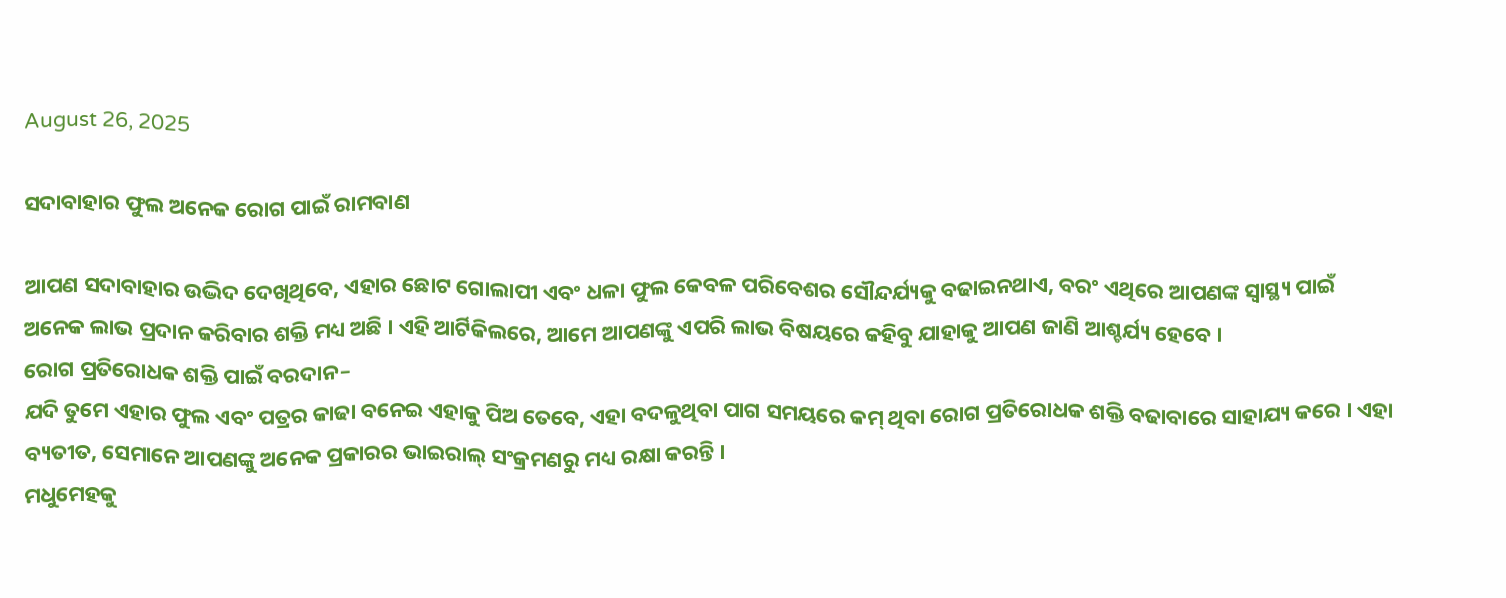August 26, 2025

ସଦାବାହାର ଫୁଲ ଅନେକ ରୋଗ ପାଇଁ ରାମବାଣ

ଆପଣ ସଦାବାହାର ଉଦ୍ଭିଦ ଦେଖିଥିବେ, ଏହାର ଛୋଟ ଗୋଲାପୀ ଏବଂ ଧଳା ଫୁଲ କେବଳ ପରିବେଶର ସୌନ୍ଦର୍ଯ୍ୟକୁ ବଢାଇନଥାଏ, ବରଂ ଏଥିରେ ଆପଣଙ୍କ ସ୍ୱାସ୍ଥ୍ୟ ପାଇଁ ଅନେକ ଲାଭ ପ୍ରଦାନ କରିବାର ଶକ୍ତି ମଧ୍ୟ ଅଛି । ଏହି ଆର୍ଟିକିଲରେ, ଆମେ ଆପଣଙ୍କୁ ଏପରି ଲାଭ ବିଷୟରେ କହିବୁ ଯାହାକୁ ଆପଣ ଜାଣି ଆଶ୍ଚର୍ଯ୍ୟ ହେବେ ।
ରୋଗ ପ୍ରତିରୋଧକ ଶକ୍ତି ପାଇଁ ବରଦାନ–
ଯଦି ତୁମେ ଏହାର ଫୁଲ ଏବଂ ପତ୍ରର କାଢା ବନେଇ ଏହାକୁ ପିଅ ତେବେ, ଏହା ବଦଳୁଥିବା ପାଗ ସମୟରେ କମ୍ ଥିବା ରୋଗ ପ୍ରତିରୋଧକ ଶକ୍ତି ବଢାବାରେ ସାହାଯ୍ୟ କରେ । ଏହା ବ୍ୟତୀତ, ସେମାନେ ଆପଣଙ୍କୁ ଅନେକ ପ୍ରକାରର ଭାଇରାଲ୍ ସଂକ୍ରମଣରୁ ମଧ୍ୟ ରକ୍ଷା କରନ୍ତି ।
ମଧୁମେହକୁ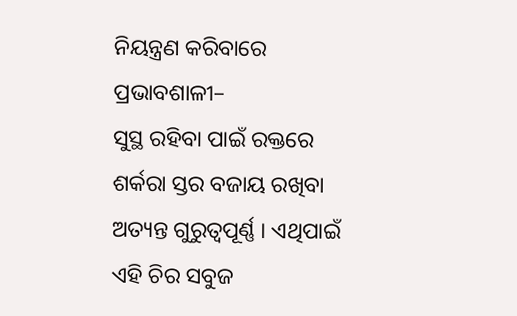ନିୟନ୍ତ୍ରଣ କରିବାରେ ପ୍ରଭାବଶାଳୀ–
ସୁସ୍ଥ ରହିବା ପାଇଁ ରକ୍ତରେ ଶର୍କରା ସ୍ତର ବଜାୟ ରଖିବା ଅତ୍ୟନ୍ତ ଗୁରୁତ୍ୱପୂର୍ଣ୍ଣ । ଏଥିପାଇଁ ଏହି ଚିର ସବୁଜ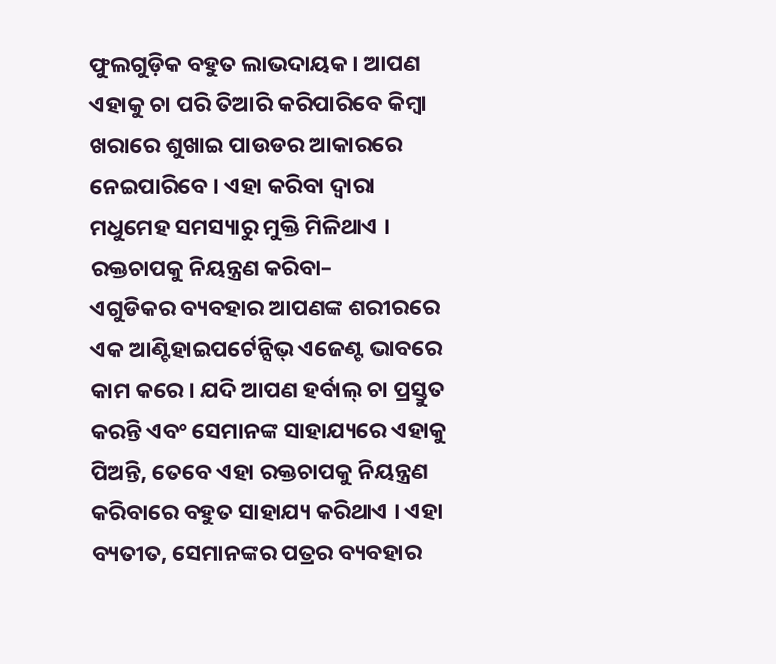ଫୁଲଗୁଡ଼ିକ ବହୁତ ଲାଭଦାୟକ । ଆପଣ ଏହାକୁ ଚା ପରି ତିଆରି କରିପାରିବେ କିମ୍ବା ଖରାରେ ଶୁଖାଇ ପାଉଡର ଆକାରରେ ନେଇପାରିବେ । ଏହା କରିବା ଦ୍ବାରା ମଧୁମେହ ସମସ୍ୟାରୁ ମୁକ୍ତି ମିଳିଥାଏ ।
ରକ୍ତଚାପକୁ ନିୟନ୍ତ୍ରଣ କରିବା–
ଏଗୁଡିକର ବ୍ୟବହାର ଆପଣଙ୍କ ଶରୀରରେ ଏକ ଆଣ୍ଟିହାଇପର୍ଟେନ୍ସିଭ୍ ଏଜେଣ୍ଟ ଭାବରେ କାମ କରେ । ଯଦି ଆପଣ ହର୍ବାଲ୍ ଚା ପ୍ରସ୍ତୁତ କରନ୍ତି ଏବଂ ସେମାନଙ୍କ ସାହାଯ୍ୟରେ ଏହାକୁ ପିଅନ୍ତି, ତେବେ ଏହା ରକ୍ତଚାପକୁ ନିୟନ୍ତ୍ରଣ କରିବାରେ ବହୁତ ସାହାଯ୍ୟ କରିଥାଏ । ଏହା ବ୍ୟତୀତ, ସେମାନଙ୍କର ପତ୍ରର ବ୍ୟବହାର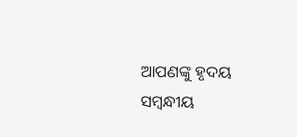ଆପଣଙ୍କୁ ହୃଦୟ ସମ୍ବନ୍ଧୀୟ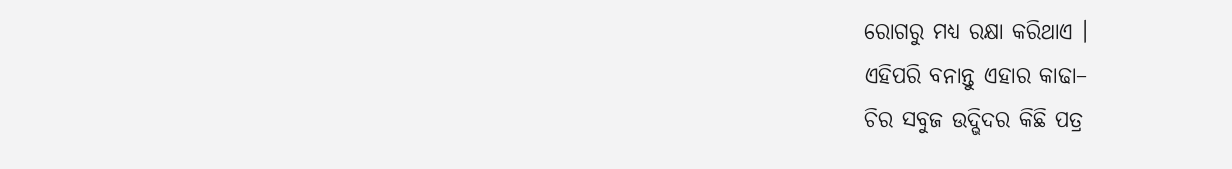ରୋଗରୁ ମଧ୍ୟ ରକ୍ଷା କରିଥାଏ ।
ଏହିପରି ବନାନ୍ତୁ ଏହାର କାଢା–
ଚିର ସବୁଜ ଉଦ୍ଭିଦର କିଛି ପତ୍ର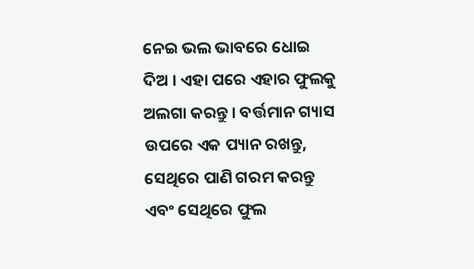ନେଇ ଭଲ ଭାବରେ ଧୋଇ ଦିଅ । ଏହା ପରେ ଏହାର ଫୁଲକୁ ଅଲଗା କରନ୍ତୁ । ବର୍ତ୍ତମାନ ଗ୍ୟାସ ଉପରେ ଏକ ପ୍ୟାନ ରଖନ୍ତୁ, ସେଥିରେ ପାଣି ଗରମ କରନ୍ତୁ ଏବଂ ସେଥିରେ ଫୁଲ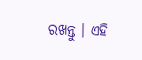ରଖନ୍ତୁ । ଏହି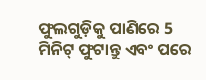ଫୁଲଗୁଡ଼ିକୁ ପାଣିରେ 5 ମିନିଟ୍ ଫୁଟାନ୍ତୁ ଏବଂ ପରେ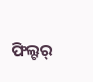ଫିଲ୍ଟର୍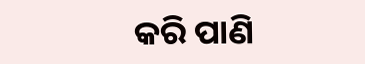କରି ପାଣି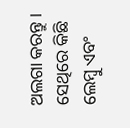ଅଲଗା କରନ୍ତୁ । ସେଥିରେ କିଛି ଲେମ୍ବୁ ଏବଂ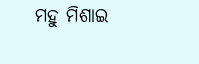ମହୁ ମିଶାଇ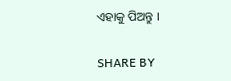ଏହାକୁ ପିଅନ୍ତୁ ।

SHARE BY